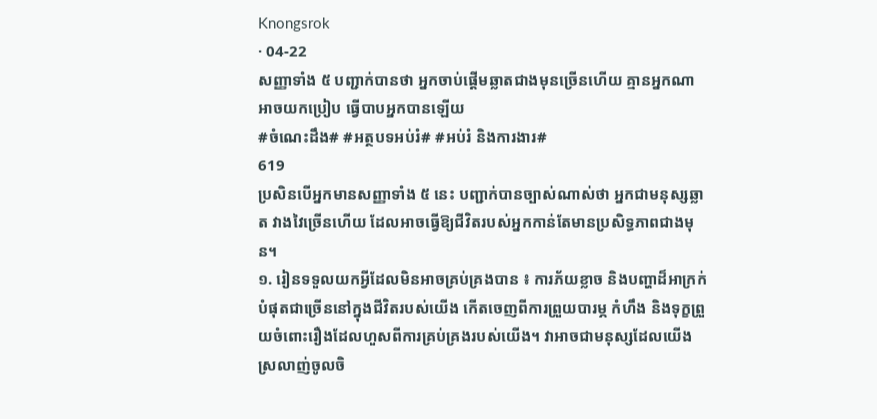Knongsrok
· 04-22
សញ្ញាទាំង ៥ បញ្ជាក់បានថា អ្នកចាប់ផ្ដើមឆ្លាតជាងមុនច្រើនហើយ គ្មានអ្នកណាអាចយកប្រៀប ធ្វើបាបអ្នកបានឡើយ
#ចំណេះដឹង# #អត្ថបទអប់រំ# #អប់រំ និងការងារ#
619
ប្រសិនបើអ្នកមានសញ្ញាទាំង ៥ នេះ បញ្ជាក់បានច្បាស់ណាស់ថា អ្នកជាមនុស្សឆ្លាត វាងវៃច្រើនហើយ ដែលអាចធ្វើឱ្យជីវិតរបស់អ្នកកាន់តែមានប្រសិទ្ធភាពជាងមុន។
១. រៀនទទួលយកអ្វីដែលមិនអាចគ្រប់គ្រងបាន ៖ ការភ័យខ្លាច និងបញ្ហាដ៏អាក្រក់បំផុតជាច្រើននៅក្នុងជីវិតរបស់យើង កើតចេញពីការព្រួយបារម្ភ កំហឹង និងទុក្ខព្រួយចំពោះរឿងដែលហួសពីការគ្រប់គ្រងរបស់យើង។ វាអាចជាមនុស្សដែលយើងស្រលាញ់ចូលចិ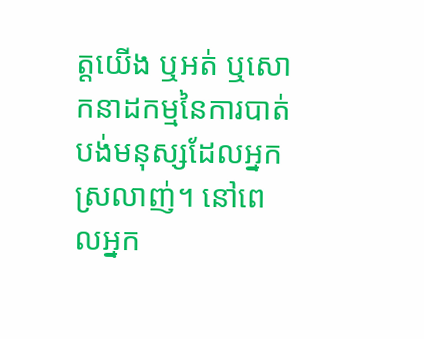ត្តយើង ឬអត់ ឬសោកនាដកម្មនៃការបាត់បង់មនុស្សដែលអ្នកស្រលាញ់។ នៅពេលអ្នក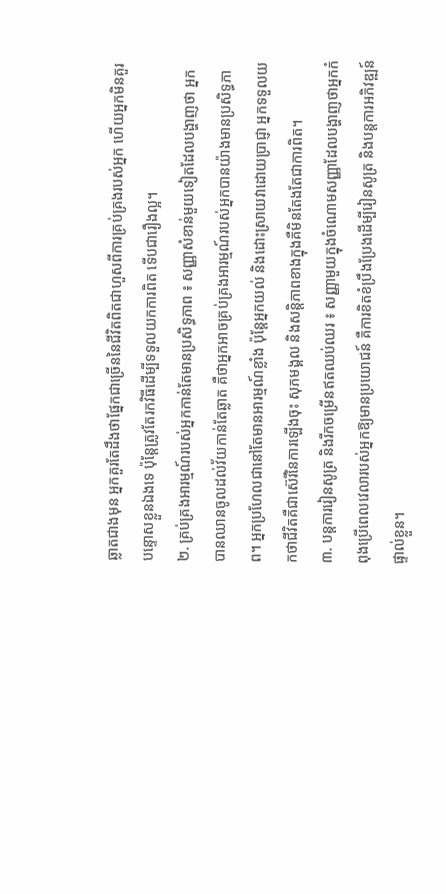ឆ្លាតជាងមុន អ្នកគួរតែដឹងថាផ្នែកជាច្រើននៃជីវិតពិតជាហួសពីការគ្រប់គ្រងរបស់អ្នក ហើយអ្នកមិនគួរបន្ទោសខ្លួនឯងទេ ប៉ុន្តែត្រូវតែរកវិធីដើម្បីទទួលយកការពិត ទើបជារឿងល្អ។
២. គ្រប់គ្រងអារម្មណ៍របស់អ្នកកាន់តែមានប្រសិទ្ធភាព ៖ សញ្ញាសំខាន់មួយទៀតដែលបង្ហាញថា អ្នកបានឈានចូលដល់វ័យកាន់តែឆ្លាត គឺថាអ្នកអាចគ្រប់គ្រងអារម្មណ៍របស់អ្នកបានយ៉ាងមានប្រសិទ្ធភាព។ អ្នកប្រហែលជានៅតែមានអារម្មណ៍ខ្លាំង ប៉ុន្តែអ្នកយល់ និងដោះស្រាយវាដោយប្រាជ្ញា អ្នកទទួលយកថាជីវិតគឺជាស៊េរីនៃការឡើងចុះ សុភមង្គល និងសន្តិភាពខាងក្នុងគឺមិនតែងតែជាការពិត។
៣. បន្តការរៀនសូត្រ និងរីកចម្រើនឥតឈប់ឈរ ៖ សញ្ញាមួយក្នុងចំណោមសញ្ញាដែលបង្ហាញថាអ្នកកំពុងប្រើពេលវេលារបស់អ្នកឱ្យមានប្រយោជន៍ គឺការខិតខំប្រឹងប្រែងដើម្បីរៀនសូត្រ និងបន្តការអភិវឌ្ឍន៍ផ្ទាល់ខ្លួន។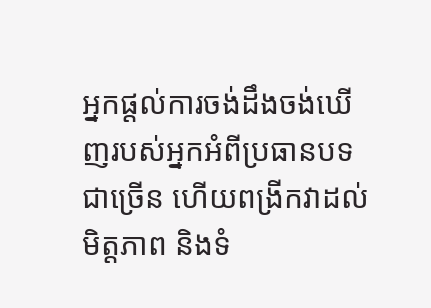អ្នកផ្តល់ការចង់ដឹងចង់ឃើញរបស់អ្នកអំពីប្រធានបទជាច្រើន ហើយពង្រីកវាដល់មិត្តភាព និងទំ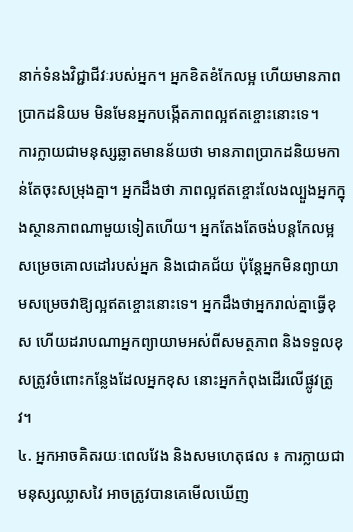នាក់ទំនងវិជ្ជាជីវៈរបស់អ្នក។ អ្នកខិតខំកែលម្អ ហើយមានភាពប្រាកដនិយម មិនមែនអ្នកបង្កើតភាពល្អឥតខ្ចោះនោះទេ។
ការក្លាយជាមនុស្សឆ្លាតមានន័យថា មានភាពប្រាកដនិយមកាន់តែចុះសម្រុងគ្នា។ អ្នកដឹងថា ភាពល្អឥតខ្ចោះលែងល្បួងអ្នកក្នុងស្ថានភាពណាមួយទៀតហើយ។ អ្នកតែងតែចង់បន្តកែលម្អ សម្រេចគោលដៅរបស់អ្នក និងជោគជ័យ ប៉ុន្តែអ្នកមិនព្យាយាមសម្រេចវាឱ្យល្អឥតខ្ចោះនោះទេ។ អ្នកដឹងថាអ្នករាល់គ្នាធ្វើខុស ហើយដរាបណាអ្នកព្យាយាមអស់ពីសមត្ថភាព និងទទួលខុសត្រូវចំពោះកន្លែងដែលអ្នកខុស នោះអ្នកកំពុងដើរលើផ្លូវត្រូវ។
៤. អ្នកអាចគិតរយៈពេលវែង និងសមហេតុផល ៖ ការក្លាយជាមនុស្សឈ្លាសវៃ អាចត្រូវបានគេមើលឃើញ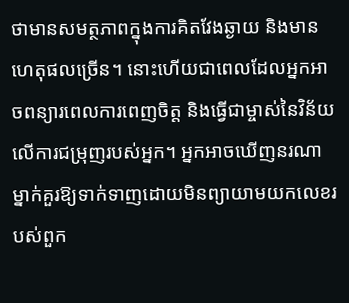ថាមានសមត្ថភាពក្នុងការគិតវែងឆ្ងាយ និងមានហេតុផលច្រើន។ នោះហើយជាពេលដែលអ្នកអាចពន្យារពេលការពេញចិត្ត និងធ្វើជាម្ចាស់នៃវិន័យលើការជម្រុញរបស់អ្នក។ អ្នកអាចឃើញនរណាម្នាក់គួរឱ្យទាក់ទាញដោយមិនព្យាយាមយកលេខរបស់ពួក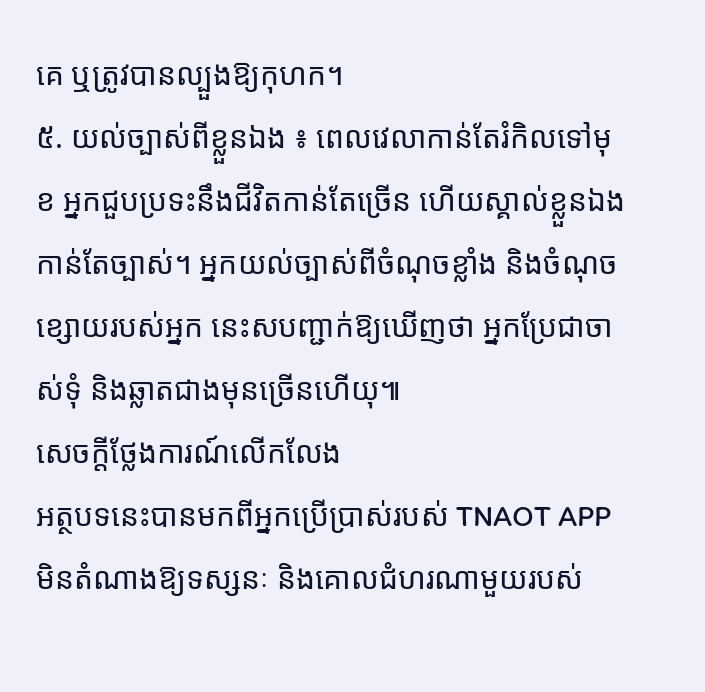គេ ឬត្រូវបានល្បួងឱ្យកុហក។
៥. យល់ច្បាស់ពីខ្លួនឯង ៖ ពេលវេលាកាន់តែរំកិលទៅមុខ អ្នកជួបប្រទះនឹងជីវិតកាន់តែច្រើន ហើយស្គាល់ខ្លួនឯងកាន់តែច្បាស់។ អ្នកយល់ច្បាស់ពីចំណុចខ្លាំង និងចំណុចខ្សោយរបស់អ្នក នេះសបញ្ជាក់ឱ្យឃើញថា អ្នកប្រែជាចាស់ទុំ និងឆ្លាតជាងមុនច្រើនហើយុ៕
សេចក្តីថ្លែងការណ៍លើកលែង
អត្ថបទនេះបានមកពីអ្នកប្រើប្រាស់របស់ TNAOT APP មិនតំណាងឱ្យទស្សនៈ និងគោលជំហរណាមួយរបស់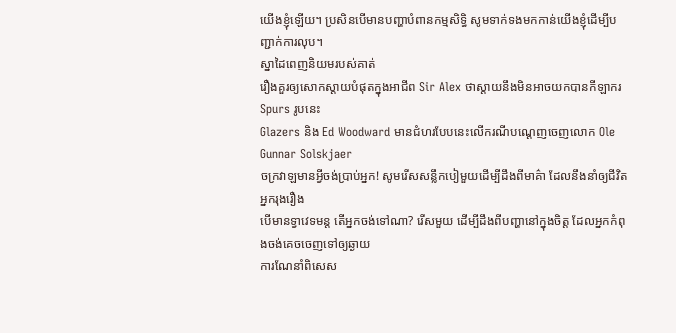យើងខ្ញុំឡើយ។ ប្រសិនបើមានបញ្ហាបំពានកម្មសិទ្ធិ សូមទាក់ទងមកកាន់យើងខ្ញុំដើម្បីបញ្ជាក់ការលុប។
ស្នាដៃពេញនិយមរបស់គាត់
រឿងគួរឲ្យសោកស្ដាយបំផុតក្នុងអាជីព Sir Alex ថាស្តាយនឹងមិនអាចយកបានកីឡាករ Spurs រូបនេះ
Glazers និង Ed Woodward មានជំហរបែបនេះលើករណីបណ្ដេញចេញលោក Ole Gunnar Solskjaer
ចក្រវាឡមានអ្វីចង់ប្រាប់អ្នក! សូមរើសសន្លឹកបៀមួយដើម្បីដឹងពីមាគ៌ា ដែលនឹងនាំឲ្យជីវិតអ្នករុងរឿង
បើមានទ្វាវេទមន្ត តើអ្នកចង់ទៅណា? រើសមួយ ដើម្បីដឹងពីបញ្ហានៅក្នុងចិត្ត ដែលអ្នកកំពុងចង់គេចចេញទៅឲ្យឆ្ងាយ
ការណែនាំពិសេស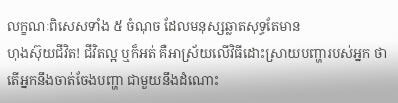លក្ខណៈពិសេសទាំង ៥ ចំណុច ដែលមនុស្សឆ្លាតសុទ្ធតែមាន
ហុងស៊ុយជីវិត! ជីវិតល្អ ឬក៏អត់ គឺអាស្រ័យលើវិធីដោះស្រាយបញ្ហារបស់អ្នក ថាតើអ្នកនឹងចាត់ចែងបញ្ហា ជាមួយនឹងដំណោះ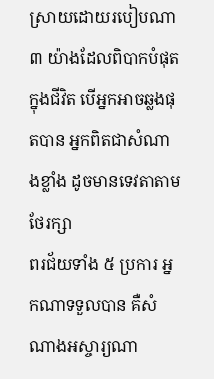ស្រាយដោយរបៀបណា
៣ យ៉ាងដែលពិបាកបំផុតក្នុងជីវិត បើអ្នកអាចឆ្លងផុតបាន អ្នកពិតជាសំណាងខ្លាំង ដូចមានទេវតាតាមថែរក្សា
ពរជ័យទាំង ៥ ប្រការ អ្នកណាទទួលបាន គឺសំណាងអស្ចារ្យណា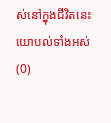ស់នៅក្នុងជីវិតនេះ
យោបល់ទាំងអស់ (0)